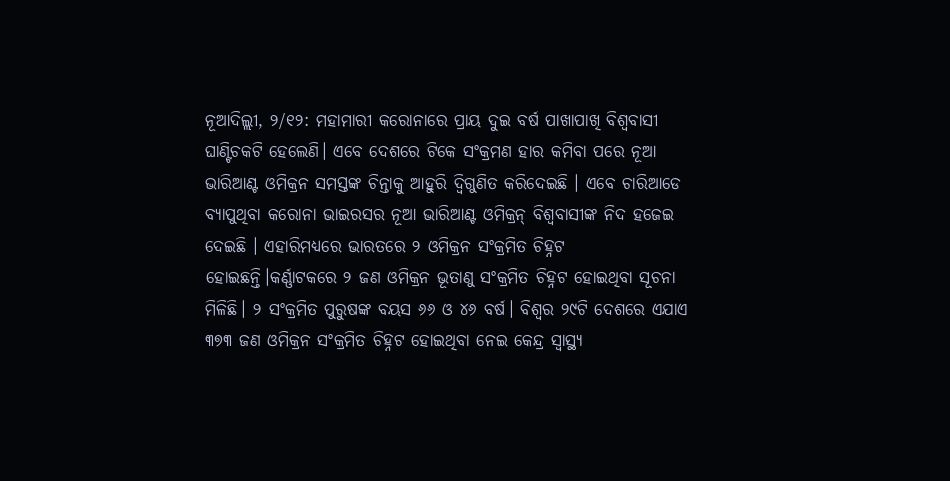ନୂଆଦିଲ୍ଲୀ, ୨/୧୨: ମହାମାରୀ କରୋନାରେ ପ୍ରାୟ ଦୁଇ ବର୍ଷ ପାଖାପାଖି ବିଶ୍ୱବାସୀ ଘାଣ୍ଟିଚକଟି ହେଲେଣି। ଏବେ ଦେଶରେ ଟିକେ ସଂକ୍ରମଣ ହାର କମିବା ପରେ ନୂଆ ଭାରିଆଣ୍ଟ ଓମିକ୍ରନ ସମସ୍ତଙ୍କ ଚିନ୍ତାକୁ ଆହୁରି ଦ୍ୱିଗୁଣିତ କରିଦେଇଛି । ଏବେ ଚାରିଆଡେ ବ୍ୟାପୁଥିବା କରୋନା ଭାଇରସର ନୂଆ ଭାରିଆଣ୍ଟ ଓମିକ୍ରନ୍ ବିଶ୍ୱବାସୀଙ୍କ ନିଦ ହଜେଇ ଦେଇଛି । ଏହାରିମଧ୍ୟରେ ଭାରତରେ ୨ ଓମିକ୍ରନ ସଂକ୍ରମିତ ଚିହ୍ନଟ ହୋଇଛନ୍ତି।କର୍ଣ୍ଣାଟକରେ ୨ ଜଣ ଓମିକ୍ରନ ଭୂତାଣୁ ସଂକ୍ରମିତ ଚିହ୍ନଟ ହୋଇଥିବା ସୂଚନା ମିଳିଛି। ୨ ସଂକ୍ରମିତ ପୁରୁଷଙ୍କ ବୟସ ୬୬ ଓ ୪୬ ବର୍ଷ। ବିଶ୍ବର ୨୯ଟି ଦେଶରେ ଏଯାଏ ୩୭୩ ଜଣ ଓମିକ୍ରନ ସଂକ୍ରମିତ ଚିହ୍ନଟ ହୋଇଥିବା ନେଇ କେନ୍ଦ୍ର ସ୍ବାସ୍ଥ୍ୟ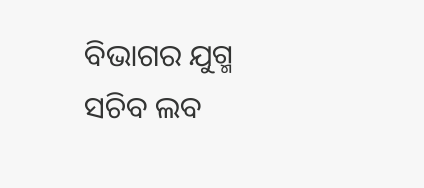ବିଭାଗର ଯୁଗ୍ମ ସଚିବ ଲବ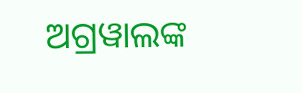ଅଗ୍ରୱାଲଙ୍କ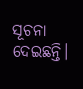ସୂଚନା ଦେଇଛନ୍ତି।